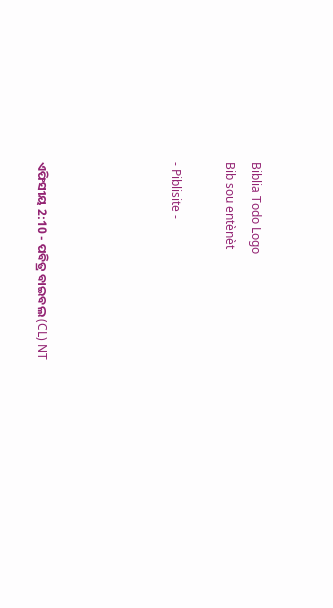Biblia Todo Logo
Bib sou entènèt

- Piblisite -




ଏଫିସୀୟ 2:10 - ପବିତ୍ର ବାଇବଲ (CL) NT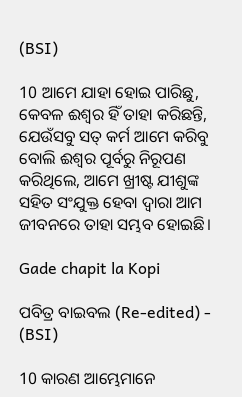(BSI)

10 ଆମେ ଯାହା ହୋଇ ପାରିଛୁ, କେବଳ ଈଶ୍ୱର ହିଁ ତାହା କରିଛନ୍ତି, ଯେଉଁସବୁ ସତ୍ କର୍ମ ଆମେ କରିବୁ ବୋଲି ଈଶ୍ୱର ପୂର୍ବରୁ ନିରୂପଣ କରିଥିଲେ, ଆମେ ଖ୍ରୀଷ୍ଟ ଯୀଶୁଙ୍କ ସହିତ ସଂଯୁକ୍ତ ହେବା ଦ୍ୱାରା ଆମ ଜୀବନରେ ତାହା ସମ୍ଭବ ହୋଇଛି।

Gade chapit la Kopi

ପବିତ୍ର ବାଇବଲ (Re-edited) - (BSI)

10 କାରଣ ଆମ୍ଭେମାନେ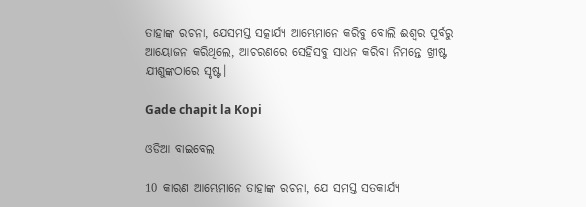ତାହାଙ୍କ ରଚନା, ଯେସମସ୍ତ ସତ୍କାର୍ଯ୍ୟ ଆମ୍ଭେମାନେ କରିବୁ ବୋଲି ଈଶ୍ଵର ପୂର୍ବରୁ ଆୟୋଜନ କରିଥିଲେ, ଆଚରଣରେ ସେହିସବୁ ସାଧନ କରିବା ନିମନ୍ତେ ଖ୍ରୀଷ୍ଟ ଯୀଶୁଙ୍କଠାରେ ସୃଷ୍ଟ।

Gade chapit la Kopi

ଓଡିଆ ବାଇବେଲ

10 କାରଣ ଆମ୍ଭେମାନେ ତାହାଙ୍କ ରଚନା, ଯେ ସମସ୍ତ ସତକାର୍ଯ୍ୟ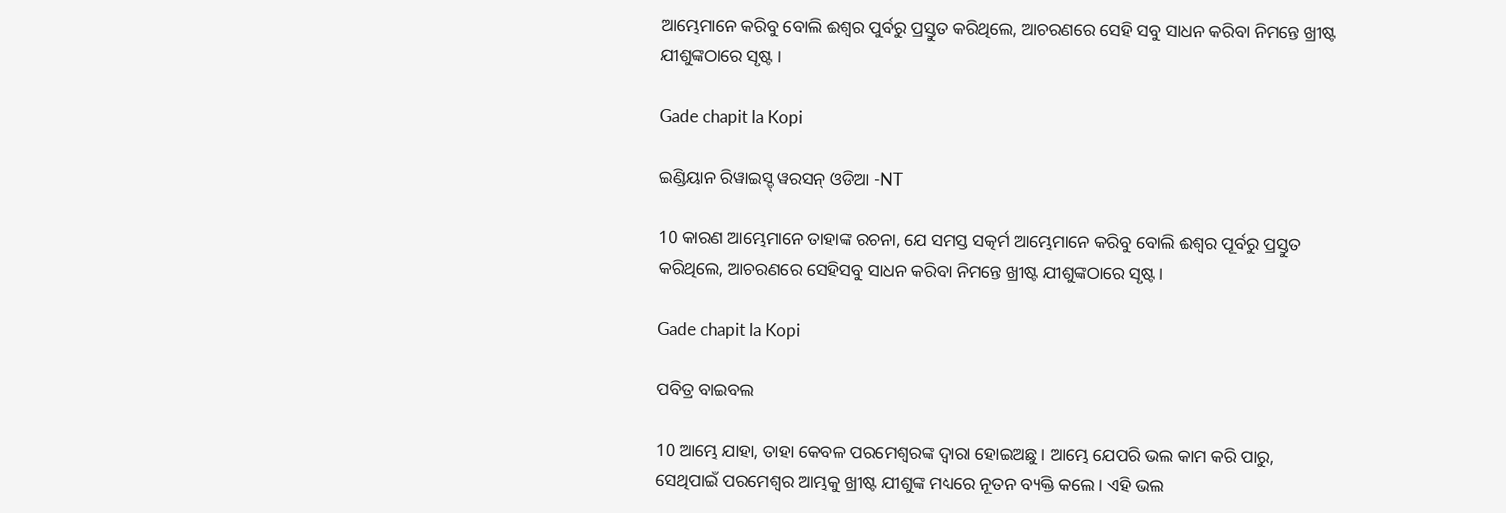ଆମ୍ଭେମାନେ କରିବୁ ବୋଲି ଈଶ୍ୱର ପୁର୍ବରୁ ପ୍ରସ୍ତୁତ କରିଥିଲେ, ଆଚରଣରେ ସେହି ସବୁ ସାଧନ କରିବା ନିମନ୍ତେ ଖ୍ରୀଷ୍ଟ ଯୀଶୁଙ୍କଠାରେ ସୃଷ୍ଟ ।

Gade chapit la Kopi

ଇଣ୍ଡିୟାନ ରିୱାଇସ୍ଡ୍ ୱରସନ୍ ଓଡିଆ -NT

10 କାରଣ ଆମ୍ଭେମାନେ ତାହାଙ୍କ ରଚନା, ଯେ ସମସ୍ତ ସତ୍କର୍ମ ଆମ୍ଭେମାନେ କରିବୁ ବୋଲି ଈଶ୍ବର ପୂର୍ବରୁ ପ୍ରସ୍ତୁତ କରିଥିଲେ, ଆଚରଣରେ ସେହିସବୁ ସାଧନ କରିବା ନିମନ୍ତେ ଖ୍ରୀଷ୍ଟ ଯୀଶୁଙ୍କଠାରେ ସୃଷ୍ଟ।

Gade chapit la Kopi

ପବିତ୍ର ବାଇବଲ

10 ଆମ୍ଭେ ଯାହା, ତାହା କେବଳ ପରମେଶ୍ୱରଙ୍କ ଦ୍ୱାରା ହୋଇଅଛୁ। ଆମ୍ଭେ ଯେପରି ଭଲ କାମ କରି ପାରୁ, ସେଥିପାଇଁ ପରମେଶ୍ୱର ଆମ୍ଭକୁ ଖ୍ରୀଷ୍ଟ ଯୀଶୁଙ୍କ ମଧ୍ୟରେ ନୂତନ ବ୍ୟକ୍ତି କଲେ। ଏହି ଭଲ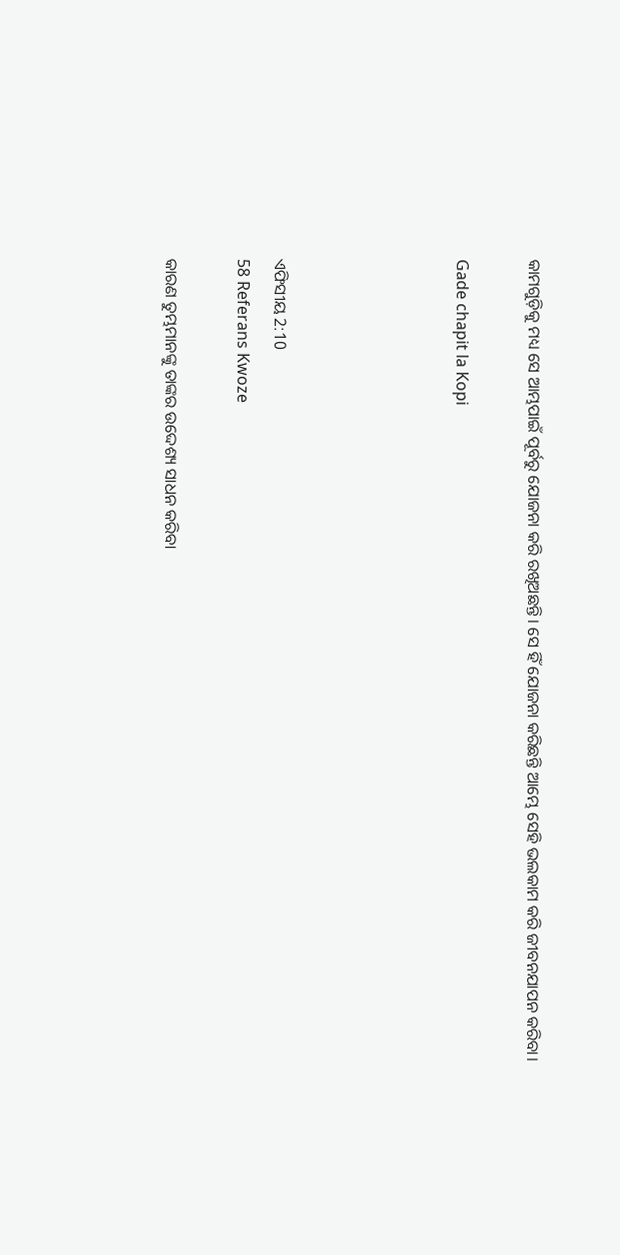କାମଗୁଡ଼ିକୁ ମଧ୍ୟ ସେ ଆମ୍ଭପାଇଁ ପୂର୍ବରୁ ଯୋଜନା କରି ରଖିଅଛନ୍ତି। ସେ ହିଁ ଯୋଜନା କରିଛନ୍ତି ଆମ୍ଭେ ସେହି ଭଲକାମ କରି ଜୀବନଯାପନ କରିବା।

Gade chapit la Kopi




ଏଫିସୀୟ 2:10
58 Referans Kwoze

କାରଣ ତୁମ୍ଭମାନଙ୍କୁ ତାଙ୍କର ଉଦ୍ଦେଶ୍ୟ ସାଧନ କରିବା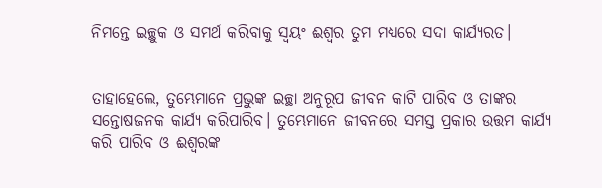ନିମନ୍ତେ ଇଚ୍ଛୁକ ଓ ସମର୍ଥ କରିବାକୁ ସ୍ୱୟଂ ଈଶ୍ୱର ତୁମ ମଧ୍ୟରେ ସଦା କାର୍ଯ୍ୟରତ।


ତାହାହେଲେ, ତୁମ୍ଭେମାନେ ପ୍ରଭୁଙ୍କ ଇଚ୍ଛା ଅନୁରୂପ ଜୀବନ କାଟି ପାରିବ ଓ ତାଙ୍କର ସନ୍ତୋଷଜନକ କାର୍ଯ୍ୟ କରିପାରିବ। ତୁମ୍ଭେମାନେ ଜୀବନରେ ସମସ୍ତ ପ୍ରକାର ଉତ୍ତମ କାର୍ଯ୍ୟ କରି ପାରିବ ଓ ଈଶ୍ୱରଙ୍କ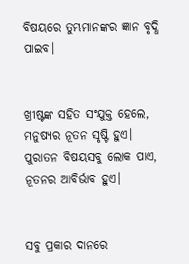ବିଷୟରେ ତୁମ୍ଭମାନଙ୍କର ଜ୍ଞାନ ବୃଦ୍ଧି ପାଇବ।


ଖ୍ରୀଷ୍ଟଙ୍କ ସହିତ ସଂଯୁକ୍ତ ହେଲେ, ମନୁଷ୍ୟର ନୂତନ ସୃଷ୍ଟି ହୁଏ। ପୁରାତନ ବିଷୟସବୁ ଲୋକ ପାଏ, ନୂତନର ଆବିର୍ଭାବ ହୁଏ।


ସବୁ ପ୍ରକାର ଦାନରେ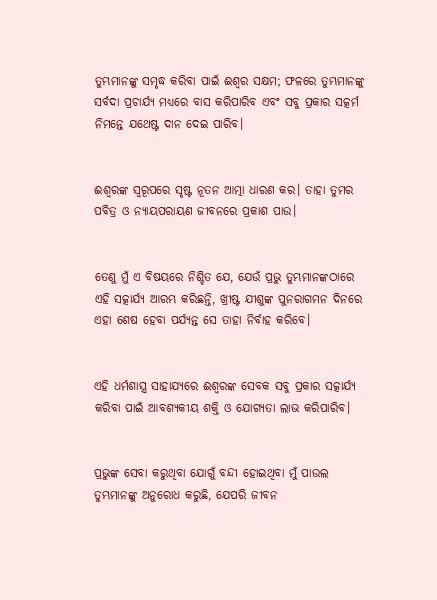ତୁମ୍ଭମାନଙ୍କୁ ସମୃଦ୍ଧ କରିବା ପାଇଁ ଈଶ୍ୱର ସକ୍ଷମ; ଫଳରେ ତୁମ୍ଭମାନଙ୍କୁ ସର୍ବଦା ପ୍ରଚାର୍ଯ୍ୟ ମଧ୍ୟରେ ବାସ କରିପାରିବ ଏବଂ ସବୁ ପ୍ରକାର ସତ୍କର୍ମ ନିମନ୍ତେ ଯଥେଷ୍ଟ ଦାନ ଦେଇ ପାରିବ।


ଈଶ୍ୱରଙ୍କ ସ୍ୱରୂପରେ ସୃଷ୍ଟ ନୂତନ ଆତ୍ମା ଧାରଣ କର। ତାହା ତୁମର ପବିତ୍ର ଓ ନ୍ୟାୟପରାୟଣ ଜୀବନରେ ପ୍ରକାଶ ପାଉ।


ତେଣୁ ମୁଁ ଏ ବିଷୟରେ ନିଶ୍ଚିତ ଯେ, ଯେଉଁ ପ୍ରଭୁ ତୁମ୍ଭମାନଙ୍କଠାରେ ଏହି ସତ୍କାର୍ଯ୍ୟ ଆରମ୍ଭ କରିଛନ୍ତି, ଖ୍ରୀଷ୍ଟ ଯୀଶୁଙ୍କ ପୁନରାଗମନ ଦିନରେ ଏହା ଶେଷ ହେବା ପର୍ଯ୍ୟନ୍ତ ସେ ତାହା ନିର୍ବାହ କରିବେ।


ଏହି ଧର୍ମଶାସ୍ତ୍ର ସାହାଯ୍ୟରେ ଈଶ୍ୱରଙ୍କ ସେବକ ସବୁ ପ୍ରକାର ସତ୍କାର୍ଯ୍ୟ କରିବା ପାଇଁ ଆବଶ୍ୟକୀୟ ଶକ୍ତି ଓ ଯୋଗ୍ୟତା ଲାଭ କରିପାରିବ।


ପ୍ରଭୁଙ୍କ ସେବା କରୁଥିବା ଯୋଗୁଁ ବନ୍ଦୀ ହୋଇଥିବା ମୁଁ ପାଉଲ ତୁମ୍ଭମାନଙ୍କୁ ଅନୁରୋଧ କରୁଛି, ଯେପରି ଜୀବନ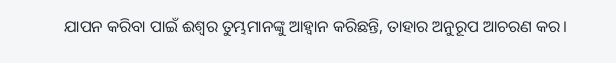ଯାପନ କରିବା ପାଇଁ ଈଶ୍ୱର ତୁମ୍ଭମାନଙ୍କୁ ଆହ୍ୱାନ କରିଛନ୍ତି, ତାହାର ଅନୁରୂପ ଆଚରଣ କର।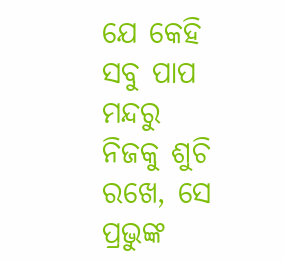ଯେ କେହି ସବୁ ପାପ ମନ୍ଦରୁ ନିଜକୁ ଶୁଚି ରଖେ, ସେ ପ୍ରଭୁଙ୍କ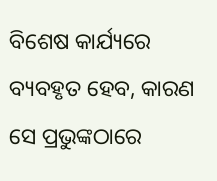ବିଶେଷ କାର୍ଯ୍ୟରେ ବ୍ୟବହୃତ ହେବ, କାରଣ ସେ ପ୍ରଭୁଙ୍କଠାରେ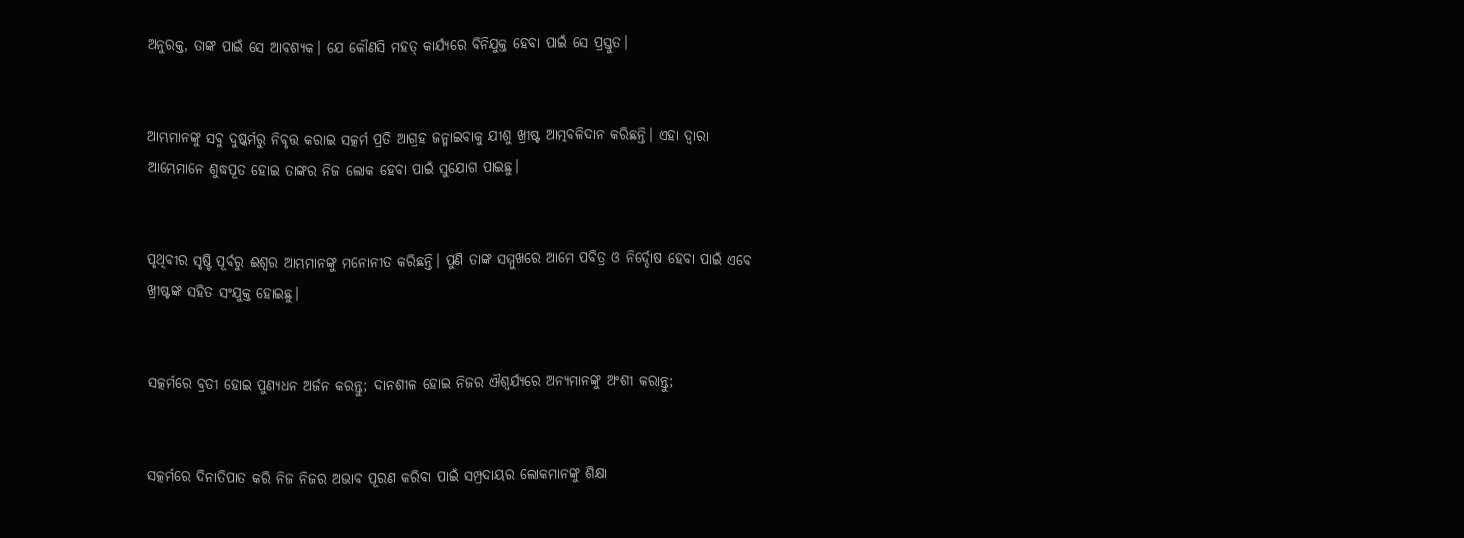ଅନୁରକ୍ତ, ତାଙ୍କ ପାଇଁ ସେ ଆବଶ୍ୟକ। ଯେ କୌଣସି ମହତ୍ କାର୍ଯ୍ୟରେ ବିନିଯୁକ୍ତ ହେବା ପାଇଁ ସେ ପ୍ରସ୍ତୁତ।


ଆମ୍ଭମାନଙ୍କୁ ସବୁ ଦୁଷ୍କର୍ମରୁ ନିବୃତ୍ତ କରାଇ ସତ୍କର୍ମ ପ୍ରତି ଆଗ୍ରହ ଜନ୍ମାଇବାକୁ ଯୀଶୁ ଖ୍ରୀଷ୍ଟ ଆତ୍ମବଳିଦାନ କରିଛନ୍ତି। ଏହା ଦ୍ୱାରା ଆମ୍ଭେମାନେ ଶୁଦ୍ଧପୂତ ହୋଇ ତାଙ୍କର ନିଜ ଲୋକ ହେବା ପାଇଁ ସୁଯୋଗ ପାଇଛୁ।


ପୃଥିବୀର ସୃଷ୍ଟି ପୂର୍ବରୁ ଈଶ୍ୱର ଆମ୍ଭମାନଙ୍କୁ ମନୋନୀତ କରିଛନ୍ତି। ପୁଣି ତାଙ୍କ ସମ୍ମୁଖରେ ଆମେ ପବିତ୍ର ଓ ନିର୍ଦ୍ଦୋଷ ହେବା ପାଇଁ ଏବେ ଖ୍ରୀଷ୍ଟଙ୍କ ସହିତ ସଂଯୁକ୍ତ ହୋଇଛୁ।


ସତ୍କର୍ମରେ ବ୍ରତୀ ହୋଇ ପୁଣ୍ୟଧନ ଅର୍ଜନ କରନ୍ତୁ; ଦାନଶୀଳ ହୋଇ ନିଜର ଐଶ୍ୱର୍ଯ୍ୟରେ ଅନ୍ୟମାନଙ୍କୁ ଅଂଶୀ କରାନ୍ତୁ;


ସତ୍କର୍ମରେ ଦିନାତିପାତ କରି ନିଜ ନିଜର ଅଭାବ ପୂରଣ କରିବା ପାଇଁ ସମ୍ପ୍ରଦାୟର ଲୋକମାନଙ୍କୁ ଶିକ୍ଷା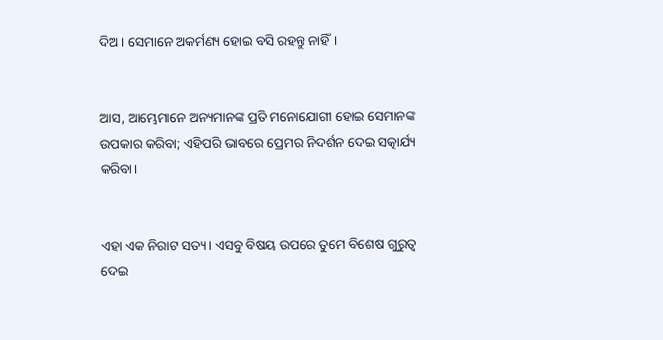ଦିଅ। ସେମାନେ ଅକର୍ମଣ୍ୟ ହୋଇ ବସି ରହନ୍ତୁ ନାହିଁ।


ଆସ, ଆମ୍ଭେମାନେ ଅନ୍ୟମାନଙ୍କ ପ୍ରତି ମନୋଯୋଗୀ ହୋଇ ସେମାନଙ୍କ ଉପକାର କରିବା; ଏହିପରି ଭାବରେ ପ୍ରେମର ନିଦର୍ଶନ ଦେଇ ସତ୍କାର୍ଯ୍ୟ କରିବା।


ଏହା ଏକ ନିରାଟ ସତ୍ୟ। ଏସବୁ ବିଷୟ ଉପରେ ତୁମେ ବିଶେଷ ଗୁରୁତ୍ୱ ଦେଇ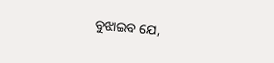ବୁଝାଇବ ଯେ,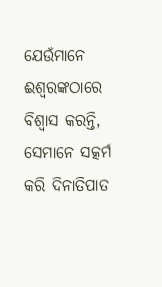ଯେଉଁମାନେ ଈଶ୍ୱରଙ୍କଠାରେ ବିଶ୍ୱାସ କରନ୍ତି, ସେମାନେ ସତ୍କର୍ମ କରି ଦିନାତିପାତ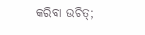କରିବା ଉଚିତ୍;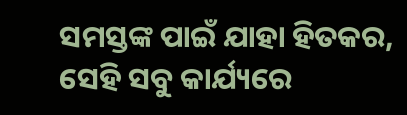ସମସ୍ତଙ୍କ ପାଇଁ ଯାହା ହିତକର, ସେହି ସବୁ କାର୍ଯ୍ୟରେ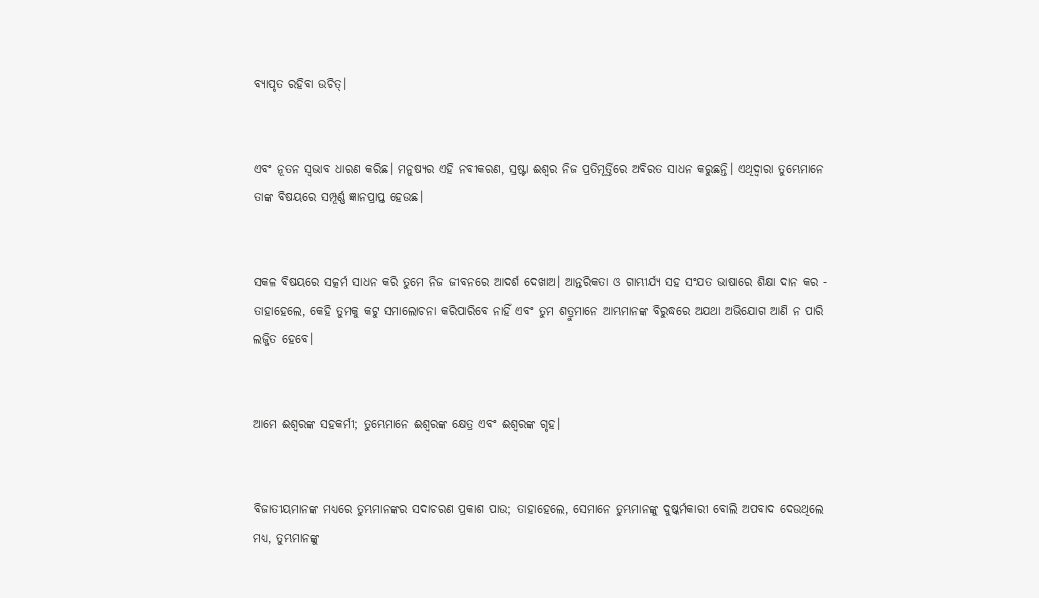ବ୍ୟାପୃତ ରହିବା ଉଚିତ୍।


ଏବଂ ନୂତନ ସ୍ୱଭାବ ଧାରଣ କରିଛ। ମନୁଷ୍ୟର ଏହି ନବୀକରଣ, ସ୍ରଷ୍ଟା ଈଶ୍ୱର ନିଜ ପ୍ରତିମୂର୍ତ୍ତିରେ ଅବିରତ ସାଧନ କରୁଛନ୍ତି। ଏଥିଦ୍ୱାରା ତୁମ୍ଭେମାନେ ତାଙ୍କ ବିଷୟରେ ସମ୍ପୂର୍ଣ୍ଣ ଜ୍ଞାନପ୍ରାପ୍ତ ହେଉଛ।


ସକଳ ବିଷୟରେ ସତ୍କର୍ମ ସାଧନ କରି ତୁମେ ନିଜ ଜୀବନରେ ଆଦର୍ଶ ଦେଖାଅ। ଆନ୍ତରିକତା ଓ ଗାମ୍ଭୀର୍ଯ୍ୟ ସହ ସଂଯତ ଭାଷାରେ ଶିକ୍ଷା ଦାନ କର - ତାହାହେଲେ, କେହି ତୁମକୁ କଟୁ ସମାଲୋଚନା କରିପାରିବେ ନାହିଁ ଏବଂ ତୁମ ଶତ୍ରୁମାନେ ଆମ୍ଭମାନଙ୍କ ବିରୁଦ୍ଧରେ ଅଯଥା ଅଭିଯୋଗ ଆଣି ନ ପାରି ଲଜ୍ଜିତ ହେବେ।


ଆମେ ଈଶ୍ୱରଙ୍କ ସହକର୍ମୀ; ତୁମ୍ଭେମାନେ ଈଶ୍ୱରଙ୍କ କ୍ଷେତ୍ର ଏବଂ ଈଶ୍ୱରଙ୍କ ଗୃହ।


ବିଜାତୀୟମାନଙ୍କ ମଧ୍ୟରେ ତୁମ୍ଭମାନଙ୍କର ସଦାଚରଣ ପ୍ରକାଶ ପାଉ; ତାହାହେଲେ, ସେମାନେ ତୁମ୍ଭମାନଙ୍କୁ ଦୁଷ୍କର୍ମକାରୀ ବୋଲି ଅପବାଦ ଦେଉଥିଲେ ମଧ୍ୟ, ତୁମ୍ଭମାନଙ୍କୁ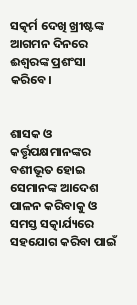ସତ୍କର୍ମ ଦେଖି ଖ୍ରୀଷ୍ଟଙ୍କ ଆଗମନ ଦିନରେ ଈଶ୍ୱରଙ୍କ ପ୍ରଶଂସା କରିବେ।


ଶାସକ ଓ କର୍ତ୍ତୃପକ୍ଷମାନଙ୍କର ବଶୀଭୂତ ହୋଇ ସେମାନଙ୍କ ଆଦେଶ ପାଳନ କରିବାକୁ ଓ ସମସ୍ତ ସତ୍କାର୍ଯ୍ୟରେ ସହଯୋଗ କରିବା ପାଇଁ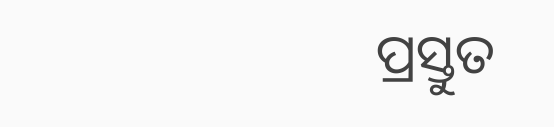ପ୍ରସ୍ତୁତ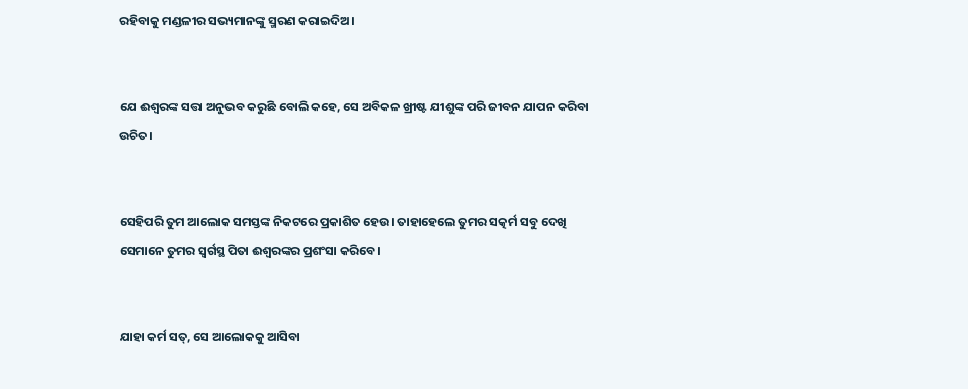ରହିବାକୁ ମଣ୍ଡଳୀର ସଭ୍ୟମାନଙ୍କୁ ସ୍ମରଣ କରାଇଦିଅ।


ଯେ ଈଶ୍ୱରଙ୍କ ସତ୍ତା ଅନୁଭବ କରୁଛି ବୋଲି କହେ, ସେ ଅବିକଳ ଖ୍ରୀଷ୍ଟ ଯୀଶୁଙ୍କ ପରି ଜୀବନ ଯାପନ କରିବା ଉଚିତ।


ସେହିପରି ତୁମ ଆଲୋକ ସମସ୍ତଙ୍କ ନିକଟରେ ପ୍ରକାଶିତ ହେଉ। ତାହାହେଲେ ତୁମର ସତ୍କର୍ମ ସବୁ ଦେଖି ସେମାନେ ତୁମର ସ୍ୱର୍ଗସ୍ଥ ପିତା ଈଶ୍ୱରଙ୍କର ପ୍ରଶଂସା କରିବେ।


ଯାହା କର୍ମ ସତ୍, ସେ ଆଲୋକକୁ ଆସିବା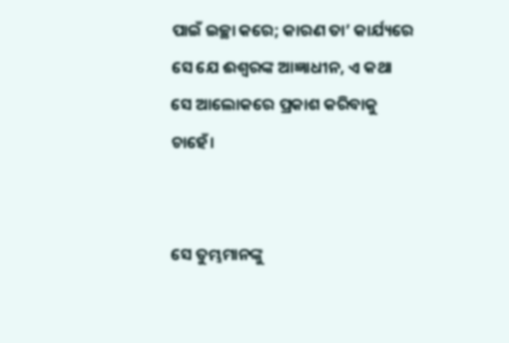ପାଇଁ ଇଚ୍ଛା କରେ; କାରଣ ତା’ କାର୍ଯ୍ୟରେ ସେ ଯେ ଈଶ୍ୱରଙ୍କ ଆଜ୍ଞାଧୀନ, ଏ କଥା ସେ ଆଲୋକରେ ପ୍ରକାଶ କରିବାକୁ ଚାହେଁ।


ସେ ତୁମ୍ଭମାନଙ୍କୁ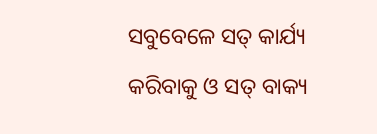ସବୁବେଳେ ସତ୍ କାର୍ଯ୍ୟ କରିବାକୁ ଓ ସତ୍ ବାକ୍ୟ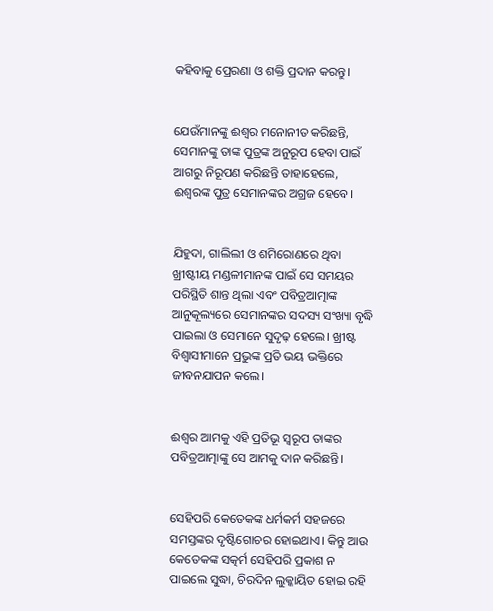କହିବାକୁ ପ୍ରେରଣା ଓ ଶକ୍ତି ପ୍ରଦାନ କରନ୍ତୁ।


ଯେଉଁମାନଙ୍କୁ ଈଶ୍ୱର ମନୋନୀତ କରିଛନ୍ତି, ସେମାନଙ୍କୁ ତାଙ୍କ ପୁତ୍ରଙ୍କ ଅନୁରୂପ ହେବା ପାଇଁ ଆଗରୁ ନିରୂପଣ କରିଛନ୍ତି ତାହାହେଲେ, ଈଶ୍ୱରଙ୍କ ପୁତ୍ର ସେମାନଙ୍କର ଅଗ୍ରଜ ହେବେ।


ଯିହୁଦା, ଗାଲିଲୀ ଓ ଶମିରୋଣରେ ଥିବା ଖ୍ରୀଷ୍ଟୀୟ ମଣ୍ଡଳୀମାନଙ୍କ ପାଇଁ ସେ ସମୟର ପରିସ୍ଥିତି ଶାନ୍ତ ଥିଲା ଏବଂ ପବିତ୍ରଆତ୍ମାଙ୍କ ଆନୁକୂଲ୍ୟରେ ସେମାନଙ୍କର ସଦସ୍ୟ ସଂଖ୍ୟା ବୃଦ୍ଧି ପାଇଲା ଓ ସେମାନେ ସୁଦୃଢ଼ ହେଲେ। ଖ୍ରୀଷ୍ଟ ବିଶ୍ୱାସୀମାନେ ପ୍ରଭୁଙ୍କ ପ୍ରତି ଭୟ ଭକ୍ତିରେ ଜୀବନଯାପନ କଲେ।


ଈଶ୍ୱର ଆମକୁ ଏହି ପ୍ରତିଭୂ ସ୍ୱରୂପ ତାଙ୍କର ପବିତ୍ରଆତ୍ମାଙ୍କୁ ସେ ଆମକୁ ଦାନ କରିଛନ୍ତି।


ସେହିପରି କେତେକଙ୍କ ଧର୍ମକର୍ମ ସହଜରେ ସମସ୍ତଙ୍କର ଦୃଷ୍ଟିଗୋଚର ହୋଇଥାଏ। କିନ୍ତୁ ଆଉ କେତେକଙ୍କ ସତ୍କର୍ମ ସେହିପରି ପ୍ରକାଶ ନ ପାଇଲେ ସୁଦ୍ଧା, ଚିରଦିନ ଲୁକ୍କାୟିତ ହୋଇ ରହି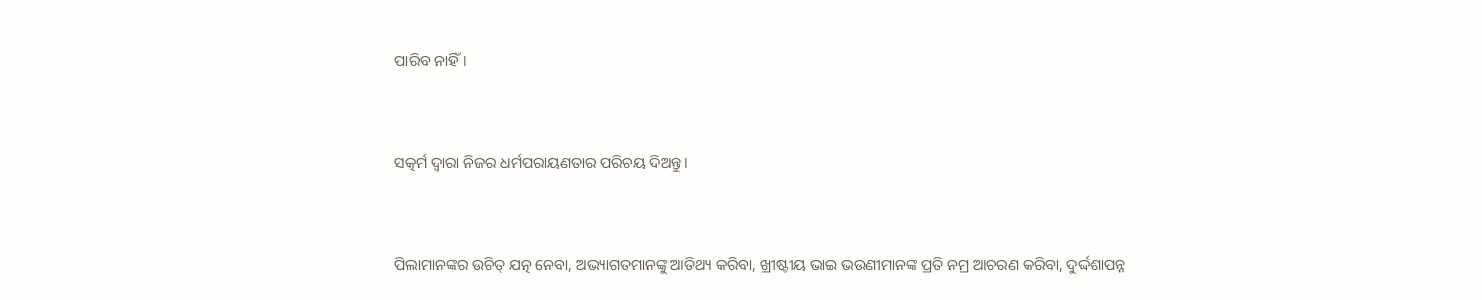ପାରିବ ନାହିଁ।


ସତ୍କର୍ମ ଦ୍ୱାରା ନିଜର ଧର୍ମପରାୟଣତାର ପରିଚୟ ଦିଅନ୍ତୁ।


ପିଲାମାନଙ୍କର ଉଚିତ୍ ଯତ୍ନ ନେବା, ଅଭ୍ୟାଗତମାନଙ୍କୁ ଆତିଥ୍ୟ କରିବା, ଖ୍ରୀଷ୍ଟୀୟ ଭାଇ ଭଉଣୀମାନଙ୍କ ପ୍ରତି ନମ୍ର ଆଚରଣ କରିବା, ଦୁର୍ଦ୍ଦଶାପନ୍ନ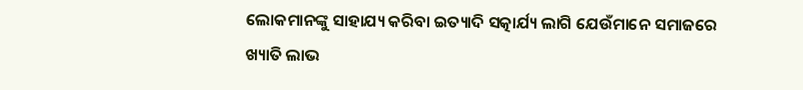ଲୋକମାନଙ୍କୁ ସାହାଯ୍ୟ କରିବା ଇତ୍ୟାଦି ସତ୍କାର୍ଯ୍ୟ ଲାଗି ଯେଉଁମାନେ ସମାଜରେ ଖ୍ୟାତି ଲାଭ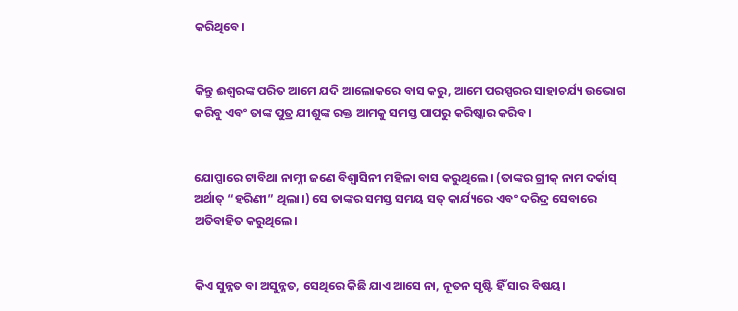କରିଥିବେ।


କିନ୍ତୁ ଈଶ୍ୱରଙ୍କ ପରିତ ଆମେ ଯଦି ଆଲୋକରେ ବାସ କରୁ, ଆମେ ପରସ୍ପରର ସାହାଚର୍ଯ୍ୟ ଉଭୋଗ କରିବୁ ଏବଂ ତାଙ୍କ ପୁତ୍ର ଯୀଶୁଙ୍କ ରକ୍ତ ଆମକୁ ସମସ୍ତ ପାପରୁ କରିଷ୍କାର କରିବ।


ଯୋପ୍ପାରେ ଟାବିଥା ନାମ୍ନୀ ଜଣେ ବିଶ୍ୱାସିନୀ ମହିଳା ବାସ କରୁଥିଲେ। (ତାଙ୍କର ଗ୍ରୀକ୍ ନାମ ଦର୍କାସ୍ ଅର୍ଥାତ୍ “ହରିଣୀ” ଥିଲା।) ସେ ତାଙ୍କର ସମସ୍ତ ସମୟ ସତ୍ କାର୍ଯ୍ୟରେ ଏବଂ ଦରିଦ୍ର ସେବାରେ ଅତିବାହିତ କରୁଥିଲେ।


କିଏ ସୁନ୍ନତ ବା ଅସୁନ୍ନତ, ସେଥିରେ କିଛି ଯାଏ ଆସେ ନା, ନୂତନ ସୃଷ୍ଟି ହିଁ ସାର ବିଷୟ।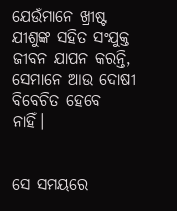ଯେଉଁମାନେ ଖ୍ରୀଷ୍ଟ ଯୀଶୁଙ୍କ ସହିତ ସଂଯୁକ୍ତ ଜୀବନ ଯାପନ କରନ୍ତି, ସେମାନେ ଆଉ ଦୋଷୀ ବିବେଚିତ ହେବେ ନାହିଁ।


ସେ ସମୟରେ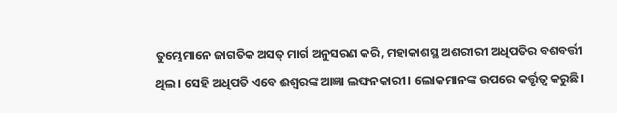ତୁମ୍ଭେମାନେ ଜାଗତିକ ଅସତ୍ ମାର୍ଗ ଅନୁସରଣ କରି, ମହାକାଶସ୍ଥ ଅଶରୀରୀ ଅଧିପତିର ବଶବର୍ତ୍ତୀ ଥିଲ। ସେହି ଅଧିପତି ଏବେ ଈଶ୍ୱରଙ୍କ ଆଜ୍ଞା ଲଙ୍ଘନକାରୀ। ଲୋକମାନଙ୍କ ଉପରେ କର୍ତ୍ତୃତ୍ୱ କରୁଛି।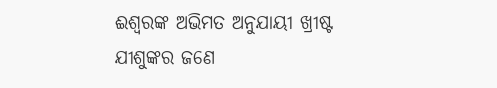ଈଶ୍ୱରଙ୍କ ଅଭିମତ ଅନୁଯାୟୀ ଖ୍ରୀଷ୍ଟ ଯୀଶୁଙ୍କର ଜଣେ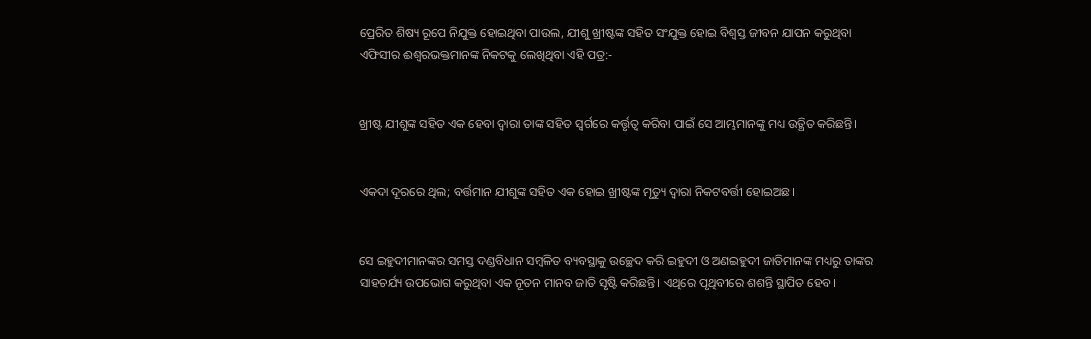ପ୍ରେରିତ ଶିଷ୍ୟ ରୂପେ ନିଯୁକ୍ତ ହୋଇଥିବା ପାଉଲ, ଯୀଶୁ ଖ୍ରୀଷ୍ଟଙ୍କ ସହିତ ସଂଯୁକ୍ତ ହୋଇ ବିଶ୍ୱସ୍ତ ଜୀବନ ଯାପନ କରୁଥିବା ଏଫିସୀର ଈଶ୍ୱରଭକ୍ତମାନଙ୍କ ନିକଟକୁ ଲେଖିଥିବା ଏହି ପତ୍ର:-


ଖ୍ରୀଷ୍ଟ ଯୀଶୁଙ୍କ ସହିତ ଏକ ହେବା ଦ୍ୱାରା ତାଙ୍କ ସହିତ ସ୍ୱର୍ଗରେ କର୍ତ୍ତୃତ୍ୱ କରିବା ପାଇଁ ସେ ଆମ୍ଭମାନଙ୍କୁ ମଧ୍ୟ ଉତ୍ଥିତ କରିଛନ୍ତି।


ଏକଦା ଦୂରରେ ଥିଲ; ବର୍ତ୍ତମାନ ଯୀଶୁଙ୍କ ସହିତ ଏକ ହୋଇ ଖ୍ରୀଷ୍ଟଙ୍କ ମୃତ୍ୟୁ ଦ୍ୱାରା ନିକଟବର୍ତ୍ତୀ ହୋଇଅଛ।


ସେ ଇହୁଦୀମାନଙ୍କର ସମସ୍ତ ଦଣ୍ଡବିଧାନ ସମ୍ବଳିତ ବ୍ୟବସ୍ଥାକୁ ଉଚ୍ଛେଦ କରି ଇହୁଦୀ ଓ ଅଣଇହୁଦୀ ଜାତିମାନଙ୍କ ମଧ୍ୟରୁ ତାଙ୍କର ସାହଚର୍ଯ୍ୟ ଉପଭୋଗ କରୁଥିବା ଏକ ନୂତନ ମାନବ ଜାତି ସୃଷ୍ଟି କରିଛନ୍ତି। ଏଥିରେ ପୃଥିବୀରେ ଶଶନ୍ତି ସ୍ଥାପିତ ହେବ।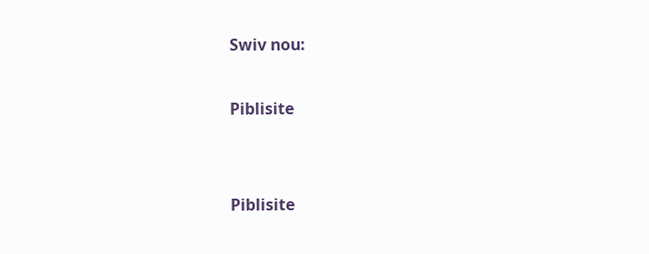Swiv nou:

Piblisite


Piblisite